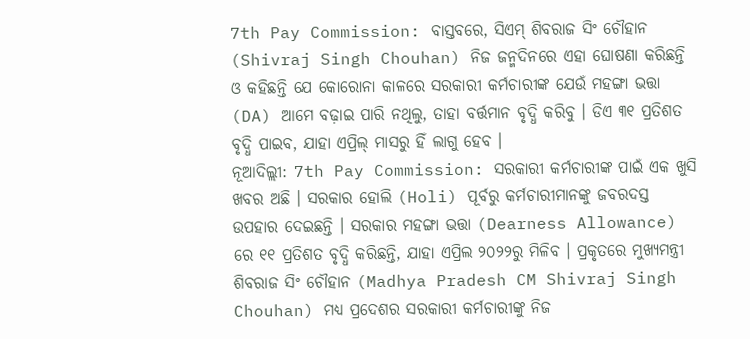7th Pay Commission: ବାସ୍ତବରେ, ସିଏମ୍ ଶିବରାଜ ସିଂ ଚୌହାନ (Shivraj Singh Chouhan) ନିଜ ଜନ୍ମଦିନରେ ଏହା ଘୋଷଣା କରିଛନ୍ତି ଓ କହିଛନ୍ତି ଯେ କୋରୋନା କାଳରେ ସରକାରୀ କର୍ମଚାରୀଙ୍କ ଯେଉଁ ମହଙ୍ଗା ଭତ୍ତା (DA) ଆମେ ବଢ଼ାଇ ପାରି ନଥିଲୁ, ତାହା ବର୍ତ୍ତମାନ ବୃଦ୍ଧି କରିବୁ । ଡିଏ ୩୧ ପ୍ରତିଶତ ବୃଦ୍ଧି ପାଇବ, ଯାହା ଏପ୍ରିଲ୍ ମାସରୁ ହିଁ ଲାଗୁ ହେବ ।
ନୂଆଦିଲ୍ଲୀ: 7th Pay Commission: ସରକାରୀ କର୍ମଚାରୀଙ୍କ ପାଇଁ ଏକ ଖୁସି ଖବର ଅଛି । ସରକାର ହୋଲି (Holi) ପୂର୍ବରୁ କର୍ମଚାରୀମାନଙ୍କୁ ଜବରଦସ୍ତ ଉପହାର ଦେଇଛନ୍ତି । ସରକାର ମହଙ୍ଗା ଭତ୍ତା (Dearness Allowance) ରେ ୧୧ ପ୍ରତିଶତ ବୃଦ୍ଧି କରିଛନ୍ତି, ଯାହା ଏପ୍ରିଲ ୨୦୨୨ରୁ ମିଳିବ । ପ୍ରକୃତରେ ମୁଖ୍ୟମନ୍ତ୍ରୀ ଶିବରାଜ ସିଂ ଚୌହାନ (Madhya Pradesh CM Shivraj Singh Chouhan) ମଧ୍ୟ ପ୍ରଦେଶର ସରକାରୀ କର୍ମଚାରୀଙ୍କୁ ନିଜ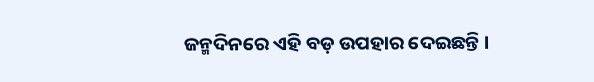ଜନ୍ମଦିନରେ ଏହି ବଡ଼ ଉପହାର ଦେଇଛନ୍ତି ।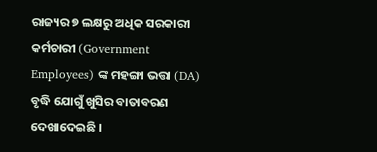ରାଜ୍ୟର ୭ ଲକ୍ଷରୁ ଅଧିକ ସରକାରୀ କର୍ମଚାରୀ (Government Employees) ଙ୍କ ମହଙ୍ଗା ଭତ୍ତା (DA) ବୃଦ୍ଧି ଯୋଗୁଁ ଖୁସିର ବାତାବରଣ ଦେଖାଦେଇଛି ।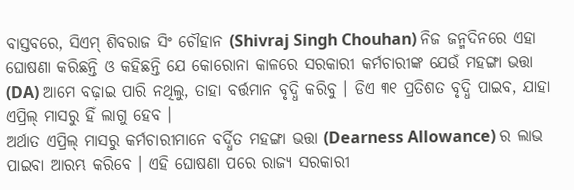ବାସ୍ତବରେ, ସିଏମ୍ ଶିବରାଜ ସିଂ ଚୌହାନ (Shivraj Singh Chouhan) ନିଜ ଜନ୍ମଦିନରେ ଏହା ଘୋଷଣା କରିଛନ୍ତି ଓ କହିଛନ୍ତି ଯେ କୋରୋନା କାଳରେ ସରକାରୀ କର୍ମଚାରୀଙ୍କ ଯେଉଁ ମହଙ୍ଗା ଭତ୍ତା (DA) ଆମେ ବଢ଼ାଇ ପାରି ନଥିଲୁ, ତାହା ବର୍ତ୍ତମାନ ବୃଦ୍ଧି କରିବୁ । ଡିଏ ୩୧ ପ୍ରତିଶତ ବୃଦ୍ଧି ପାଇବ, ଯାହା ଏପ୍ରିଲ୍ ମାସରୁ ହିଁ ଲାଗୁ ହେବ ।
ଅର୍ଥାତ ଏପ୍ରିଲ୍ ମାସରୁ କର୍ମଚାରୀମାନେ ବର୍ଦ୍ଧିତ ମହଙ୍ଗା ଭତ୍ତା (Dearness Allowance) ର ଲାଭ ପାଇବା ଆରମ୍ଭ କରିବେ । ଏହି ଘୋଷଣା ପରେ ରାଜ୍ୟ ସରକାରୀ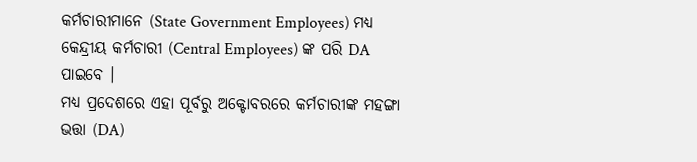କର୍ମଚାରୀମାନେ (State Government Employees) ମଧ୍ୟ କେନ୍ଦ୍ରୀୟ କର୍ମଚାରୀ (Central Employees) ଙ୍କ ପରି DA ପାଇବେ ।
ମଧ୍ୟ ପ୍ରଦେଶରେ ଏହା ପୂର୍ବରୁ ଅକ୍ଟୋବରରେ କର୍ମଚାରୀଙ୍କ ମହଙ୍ଗା ଭତ୍ତା (DA)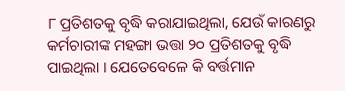୮ ପ୍ରତିଶତକୁ ବୃଦ୍ଧି କରାଯାଇଥିଲା, ଯେଉଁ କାରଣରୁ କର୍ମଚାରୀଙ୍କ ମହଙ୍ଗା ଭତ୍ତା ୨୦ ପ୍ରତିଶତକୁ ବୃଦ୍ଧି ପାଇଥିଲା । ଯେତେବେଳେ କି ବର୍ତ୍ତମାନ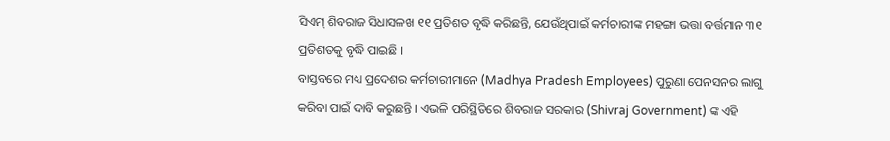ସିଏମ୍ ଶିବରାଜ ସିଧାସଳଖ ୧୧ ପ୍ରତିଶତ ବୃଦ୍ଧି କରିଛନ୍ତି, ଯେଉଁଥିପାଇଁ କର୍ମଚାରୀଙ୍କ ମହଙ୍ଗା ଭତ୍ତା ବର୍ତ୍ତମାନ ୩୧ ପ୍ରତିଶତକୁ ବୃଦ୍ଧି ପାଇଛି ।
ବାସ୍ତବରେ ମଧ୍ୟ ପ୍ରଦେଶର କର୍ମଚାରୀମାନେ (Madhya Pradesh Employees) ପୁରୁଣା ପେନସନର ଲାଗୁ କରିବା ପାଇଁ ଦାବି କରୁଛନ୍ତି । ଏଭଳି ପରିସ୍ଥିତିରେ ଶିବରାଜ ସରକାର (Shivraj Government) ଙ୍କ ଏହି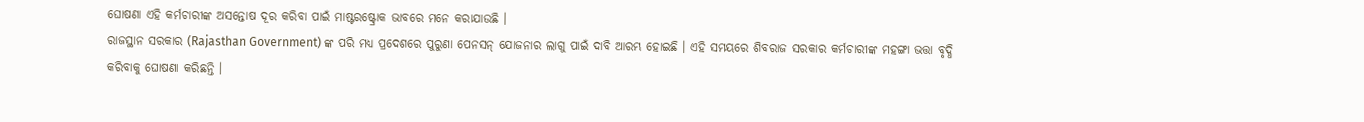ଘୋଷଣା ଏହି କର୍ମଚାରୀଙ୍କ ଅସନ୍ତୋଷ ଦୂର କରିବା ପାଇଁ ମାଷ୍ଟରଷ୍ଟ୍ରୋକ ଭାବରେ ମନେ କରାଯାଉଛି ।
ରାଜସ୍ଥାନ ସରକାର (Rajasthan Government) ଙ୍କ ପରି ମଧ୍ୟ ପ୍ରଦେଶରେ ପୁରୁଣା ପେନସନ୍ ଯୋଜନାର ଲାଗୁ ପାଇଁ ଦାବି ଆରମ୍ଭ ହୋଇଛି । ଏହି ସମୟରେ ଶିବରାଜ ସରକାର କର୍ମଚାରୀଙ୍କ ମହଙ୍ଗା ଭତ୍ତା ବୃଦ୍ଧି କରିବାକୁ ଘୋଷଣା କରିଛନ୍ତି ।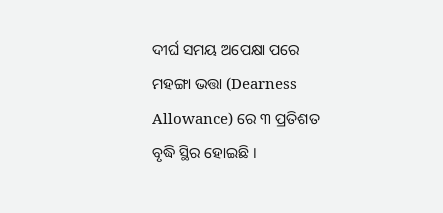ଦୀର୍ଘ ସମୟ ଅପେକ୍ଷା ପରେ ମହଙ୍ଗା ଭତ୍ତା (Dearness Allowance) ରେ ୩ ପ୍ରତିଶତ ବୃଦ୍ଧି ସ୍ଥିର ହୋଇଛି ।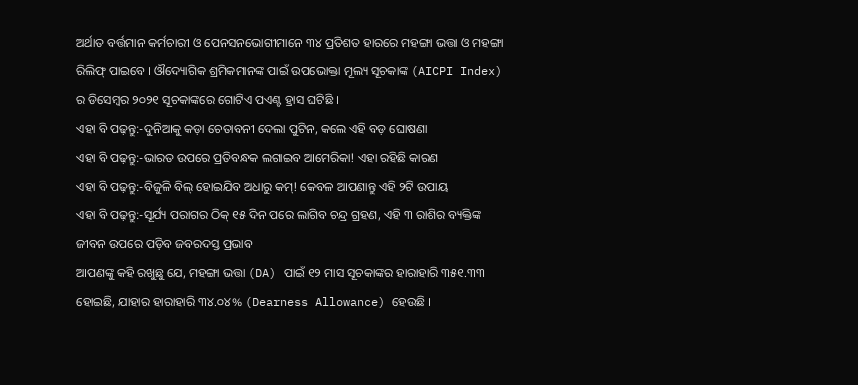ଅର୍ଥାତ ବର୍ତ୍ତମାନ କର୍ମଚାରୀ ଓ ପେନସନଭୋଗୀମାନେ ୩୪ ପ୍ରତିଶତ ହାରରେ ମହଙ୍ଗା ଭତ୍ତା ଓ ମହଙ୍ଗା ରିଲିଫ୍ ପାଇବେ । ଔଦ୍ୟୋଗିକ ଶ୍ରମିକମାନଙ୍କ ପାଇଁ ଉପଭୋକ୍ତା ମୂଲ୍ୟ ସୂଚକାଙ୍କ (AICPI Index) ର ଡିସେମ୍ବର ୨୦୨୧ ସୂଚକାଙ୍କରେ ଗୋଟିଏ ପଏଣ୍ଟ ହ୍ରାସ ଘଟିଛି ।
ଏହା ବି ପଢ଼ନ୍ତୁ:-ଦୁନିଆକୁ କଡ଼ା ଚେତାବନୀ ଦେଲା ପୁଟିନ, କଲେ ଏହି ବଡ଼ ଘୋଷଣା
ଏହା ବି ପଢ଼ନ୍ତୁ:-ଭାରତ ଉପରେ ପ୍ରତିବନ୍ଧକ ଲଗାଇବ ଆମେରିକା! ଏହା ରହିଛି କାରଣ
ଏହା ବି ପଢ଼ନ୍ତୁ:-ବିଜୁଳି ବିଲ୍ ହୋଇଯିବ ଅଧାରୁ କମ୍! କେବଳ ଆପଣାନ୍ତୁ ଏହି ୨ଟି ଉପାୟ
ଏହା ବି ପଢ଼ନ୍ତୁ:-ସୂର୍ଯ୍ୟ ପରାଗର ଠିକ୍ ୧୫ ଦିନ ପରେ ଲାଗିବ ଚନ୍ଦ୍ର ଗ୍ରହଣ, ଏହି ୩ ରାଶିର ବ୍ୟକ୍ତିଙ୍କ ଜୀବନ ଉପରେ ପଡ଼ିବ ଜବରଦସ୍ତ ପ୍ରଭାବ
ଆପଣଙ୍କୁ କହି ରଖୁଛୁ ଯେ, ମହଙ୍ଗା ଭତ୍ତା (DA) ପାଇଁ ୧୨ ମାସ ସୂଚକାଙ୍କର ହାରାହାରି ୩୫୧.୩୩ ହୋଇଛି, ଯାହାର ହାରାହାରି ୩୪.୦୪% (Dearness Allowance) ହେଉଛି ।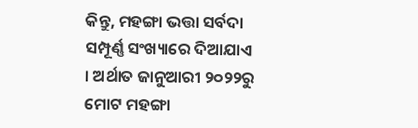କିନ୍ତୁ, ମହଙ୍ଗା ଭତ୍ତା ସର୍ବଦା ସମ୍ପୂର୍ଣ୍ଣ ସଂଖ୍ୟାରେ ଦିଆଯାଏ । ଅର୍ଥାତ ଜାନୁଆରୀ ୨୦୨୨ରୁ ମୋଟ ମହଙ୍ଗା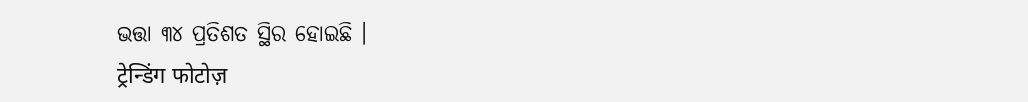ଭତ୍ତା ୩୪ ପ୍ରତିଶତ ସ୍ଥିର ହୋଇଛି ।
ट्रेन्डिंग फोटोज़